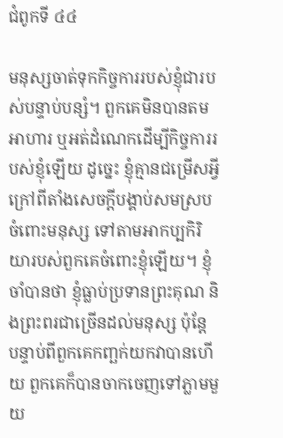ជំពូកទី ៤៤

មនុស្សចាត់ទុកកិច្ចការរបស់ខ្ញុំជារបស់បន្ទាប់បន្សំ។ ពួកគេមិនបានតមអាហារ ឬអត់ដំណេកដើម្បីកិច្ចការរបស់ខ្ញុំឡើយ ដូច្នេះ ខ្ញុំគ្មានជម្រើសអ្វីក្រៅពីតាំងសេចក្ដីបង្គាប់សមស្របចំពោះមនុស្ស ទៅតាមអាកប្បកិរិយារបស់ពួកគេចំពោះខ្ញុំឡើយ។ ខ្ញុំចាំបានថា ខ្ញុំធ្លាប់ប្រទានព្រះគុណ និងព្រះពរជាច្រើនដល់មនុស្ស ប៉ុន្តែ បន្ទាប់ពីពួកគេកញ្ឆក់យកវាបានហើយ ពួកគេក៏បានចាកចេញទៅភ្លាមមួយ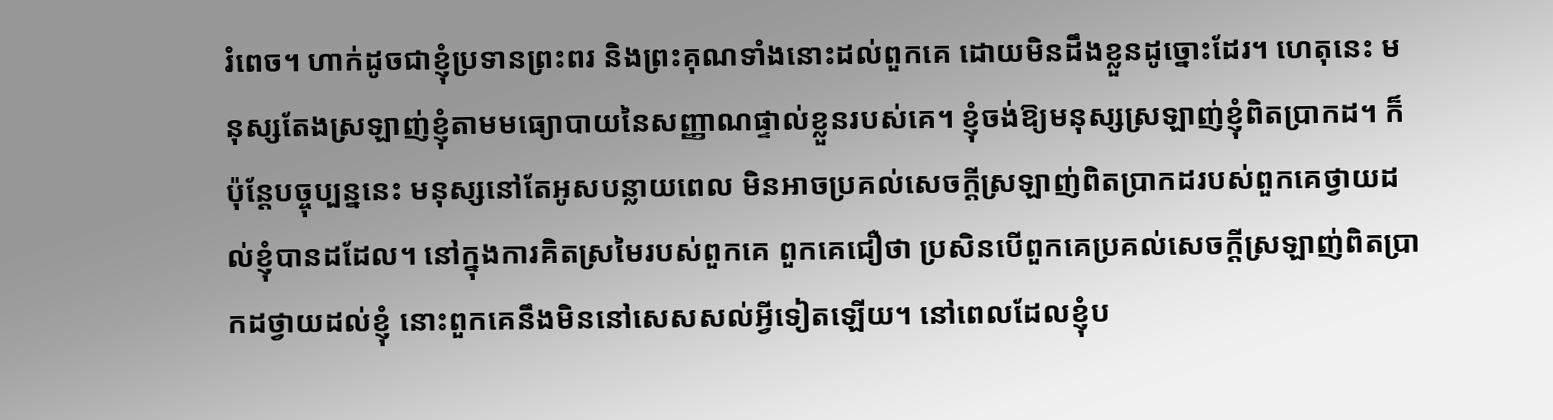រំពេច។ ហាក់ដូចជាខ្ញុំប្រទានព្រះពរ និងព្រះគុណទាំងនោះដល់ពួកគេ ដោយមិនដឹងខ្លួនដូច្នោះដែរ។ ហេតុនេះ មនុស្សតែងស្រឡាញ់ខ្ញុំតាមមធ្យោបាយនៃសញ្ញាណផ្ទាល់ខ្លួនរបស់គេ។ ខ្ញុំចង់ឱ្យមនុស្សស្រឡាញ់ខ្ញុំពិតប្រាកដ។ ក៏ប៉ុន្តែបច្ចុប្បន្ននេះ មនុស្សនៅតែអូសបន្លាយពេល មិនអាចប្រគល់សេចក្ដីស្រឡាញ់ពិតប្រាកដរបស់ពួកគេថ្វាយដល់ខ្ញុំបានដដែល។ នៅក្នុងការគិតស្រមៃរបស់ពួកគេ ពួកគេជឿថា ប្រសិនបើពួកគេប្រគល់សេចក្ដីស្រឡាញ់ពិតប្រាកដថ្វាយដល់ខ្ញុំ នោះពួកគេនឹងមិននៅសេសសល់អ្វីទៀតឡើយ។ នៅពេលដែលខ្ញុំប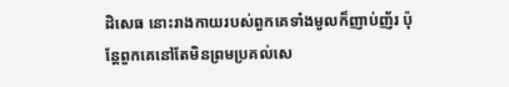ដិសេធ នោះរាងកាយរបស់ពួកគេទាំងមូលក៏ញាប់ញ័រ ប៉ុន្តែពួកគេនៅតែមិនព្រមប្រគល់សេ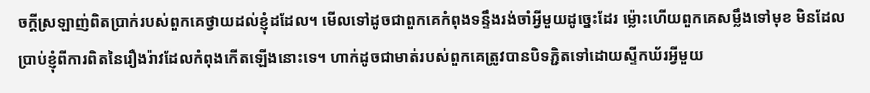ចក្ដីស្រឡាញ់ពិតប្រាក់របស់ពួកគេថ្វាយដល់ខ្ញុំដដែល។ មើលទៅដូចជាពួកគេកំពុងទន្ទឹងរង់ចាំអ្វីមួយដូច្នេះដែរ ម្ល៉ោះហើយពួកគេសម្លឹងទៅមុខ មិនដែលប្រាប់ខ្ញុំពីការពិតនៃរឿងរ៉ាវដែលកំពុងកើតឡើងនោះទេ។ ហាក់ដូចជាមាត់របស់ពួកគេត្រូវបានបិទភ្ជិតទៅដោយស្ទីកឃ័រអ្វីមួយ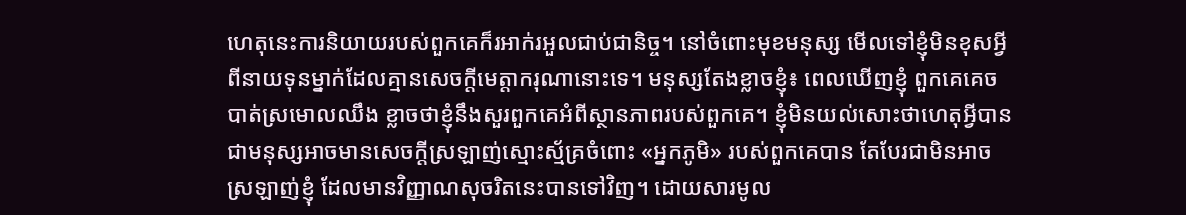ហេតុនេះការនិយាយរបស់ពួកគេក៏រអាក់រអួលជាប់ជានិច្ច។ នៅចំពោះមុខមនុស្ស មើលទៅខ្ញុំមិនខុសអ្វីពីនាយទុនម្នាក់ដែលគ្មានសេចក្ដីមេត្តាករុណានោះទេ។ មនុស្សតែងខ្លាចខ្ញុំ៖ ពេលឃើញខ្ញុំ ពួកគេគេចបាត់ស្រមោលឈឹង ខ្លាចថាខ្ញុំនឹងសួរពួកគេអំពីស្ថានភាពរបស់ពួកគេ។ ខ្ញុំមិនយល់សោះថាហេតុអ្វីបានជាមនុស្សអាចមានសេចក្ដីស្រឡាញ់ស្មោះស្ម័គ្រចំពោះ «អ្នកភូមិ» របស់ពួកគេបាន តែបែរជាមិនអាចស្រឡាញ់ខ្ញុំ ដែលមានវិញ្ញាណសុចរិតនេះបានទៅវិញ។ ដោយសារមូល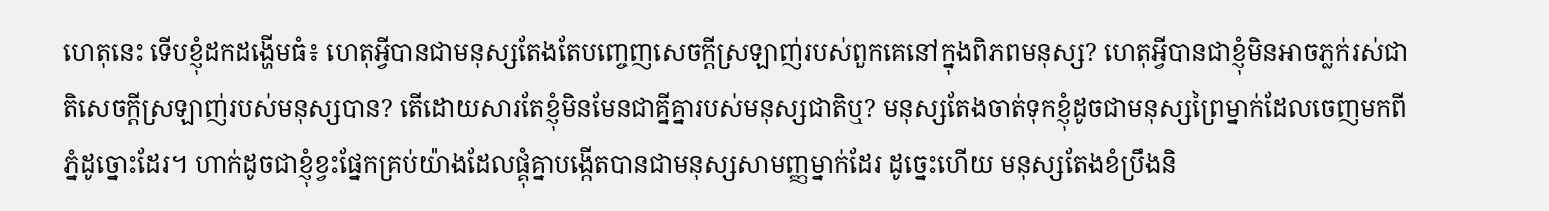ហេតុនេះ ទើបខ្ញុំដកដង្ហើមធំ៖ ហេតុអ្វីបានជាមនុស្សតែងតែបញ្ចេញសេចក្ដីស្រឡាញ់របស់ពួកគេនៅក្នុងពិភពមនុស្ស? ហេតុអ្វីបានជាខ្ញុំមិនអាចភ្លក់រស់ជាតិសេចក្ដីស្រឡាញ់របស់មនុស្សបាន? តើដោយសារតែខ្ញុំមិនមែនជាគ្នីគ្នារបស់មនុស្សជាតិឬ? មនុស្សតែងចាត់ទុកខ្ញុំដូចជាមនុស្សព្រៃម្នាក់ដែលចេញមកពីភ្នំដូច្នោះដែរ។ ហាក់ដូចជាខ្ញុំខ្វះផ្នែកគ្រប់យ៉ាងដែលផ្គុំគ្នាបង្កើតបានជាមនុស្សសាមញ្ញម្នាក់ដែរ ដូច្នេះហើយ មនុស្សតែងខំប្រឹងនិ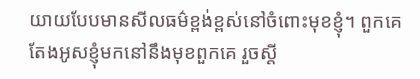យាយបែបមានសីលធម៌ខ្ពង់ខ្ពស់នៅចំពោះមុខខ្ញុំ។ ពួកគេតែងអូសខ្ញុំមកនៅនឹងមុខពួកគេ រួចស្ដី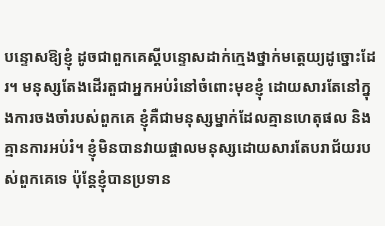បន្ទោសឱ្យខ្ញុំ ដូចជាពួកគេស្ដីបន្ទោសដាក់ក្មេងថ្នាក់មត្តេយ្យដូច្នោះដែរ។ មនុស្សតែងដើរតួជាអ្នកអប់រំនៅចំពោះមុខខ្ញុំ ដោយសារតែនៅក្នុងការចងចាំរបស់ពួកគេ ខ្ញុំគឺជាមនុស្សម្នាក់ដែលគ្មានហេតុផល និងគ្មានការអប់រំ។ ខ្ញុំមិនបានវាយផ្ចាលមនុស្សដោយសារតែបរាជ័យរបស់ពួកគេទេ ប៉ុន្តែខ្ញុំបានប្រទាន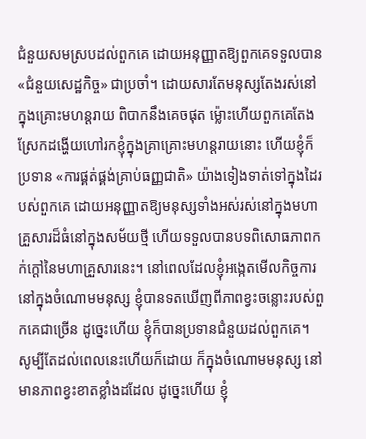ជំនួយសមស្របដល់ពួកគេ ដោយអនុញ្ញាតឱ្យពួកគេទទួលបាន «ជំនួយសេដ្ឋកិច្ច» ជាប្រចាំ។ ដោយសារតែមនុស្សតែងរស់នៅក្នុងគ្រោះមហន្តរាយ ពិបាកនឹងគេចផុត ម្ល៉ោះហើយពួកគេតែងស្រែកដង្ហើយហៅរកខ្ញុំក្នុងគ្រាគ្រោះមហន្តរាយនោះ ហើយខ្ញុំក៏ប្រទាន «ការផ្គត់ផ្គង់គ្រាប់ធញ្ញជាតិ» យ៉ាងទៀងទាត់ទៅក្នុងដៃរបស់ពួកគេ ដោយអនុញ្ញាតឱ្យមនុស្សទាំងអស់រស់នៅក្នុងមហាគ្រួសារដ៏ធំនៅក្នុងសម័យថ្មី ហើយទទួលបានបទពិសោធភាពកក់ក្ដៅនៃមហាគ្រួសារនេះ។ នៅពេលដែលខ្ញុំអង្កេតមើលកិច្ចការនៅក្នុងចំណោមមនុស្ស ខ្ញុំបានទតឃើញពីភាពខ្វះចន្លោះរបស់ពួកគេជាច្រើន ដូច្នេះហើយ ខ្ញុំក៏បានប្រទានជំនួយដល់ពួកគេ។ សូម្បីតែដល់ពេលនេះហើយក៏ដោយ ក៏ក្នុងចំណោមមនុស្ស នៅមានភាពខ្វះខាតខ្លាំងដដែល ដូច្នេះហើយ ខ្ញុំ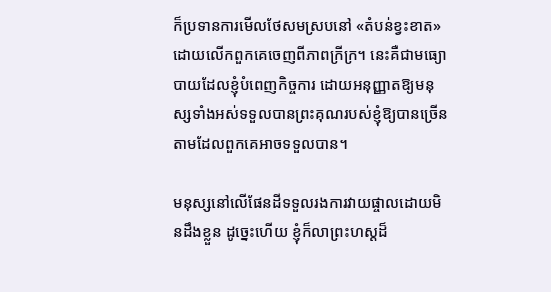ក៏ប្រទានការមើលថែសមស្របនៅ «តំបន់ខ្វះខាត» ដោយលើកពួកគេចេញពីភាពក្រីក្រ។ នេះគឺជាមធ្យោបាយដែលខ្ញុំបំពេញកិច្ចការ ដោយអនុញ្ញាតឱ្យមនុស្សទាំងអស់ទទួលបានព្រះគុណរបស់ខ្ញុំឱ្យបានច្រើនតាមដែលពួកគេអាចទទួលបាន។

មនុស្សនៅលើផែនដីទទួលរងការវាយផ្ចាលដោយមិនដឹងខ្លួន ដូច្នេះហើយ ខ្ញុំក៏លាព្រះហស្ដដ៏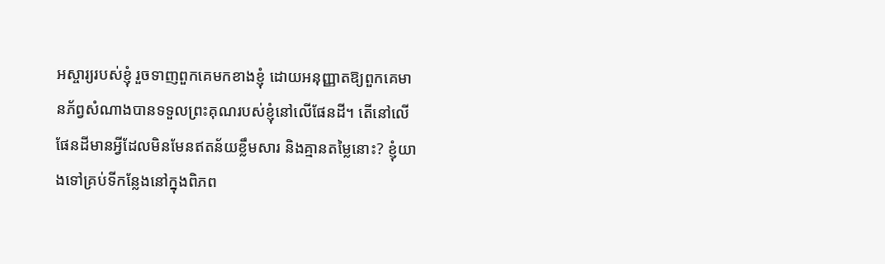អស្ចារ្យរបស់ខ្ញុំ រួចទាញពួកគេមកខាងខ្ញុំ ដោយអនុញ្ញាតឱ្យពួកគេមានភ័ព្វសំណាងបានទទួលព្រះគុណរបស់ខ្ញុំនៅលើផែនដី។ តើនៅលើផែនដីមានអ្វីដែលមិនមែនឥតន័យខ្លឹមសារ និងគ្មានតម្លៃនោះ? ខ្ញុំយាងទៅគ្រប់ទីកន្លែងនៅក្នុងពិភព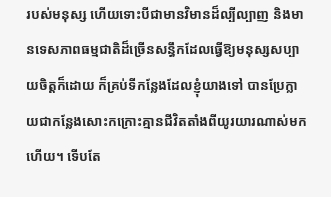របស់មនុស្ស ហើយទោះបីជាមានវិមានដ៏ល្បីល្បាញ និងមានទេសភាពធម្មជាតិដ៏ច្រើនសន្ធឹកដែលធ្វើឱ្យមនុស្សសប្បាយចិត្តក៏ដោយ ក៏គ្រប់ទីកន្លែងដែលខ្ញុំយាងទៅ បានប្រែក្លាយជាកន្លែងសោះកក្រោះគ្មានជីវិតតាំងពីយូរយារណាស់មកហើយ។ ទើបតែ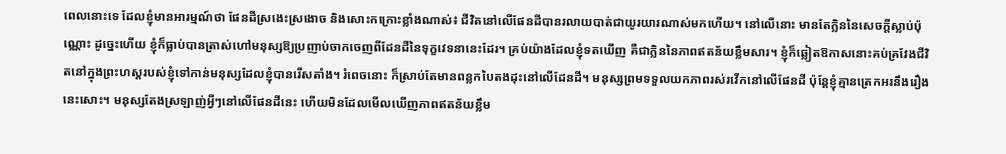ពេលនោះទេ ដែលខ្ញុំមានអារម្មណ៍ថា ផែនដីស្រងេះស្រងោច និងសោះកក្រោះខ្លាំងណាស់៖ ជីវិតនៅលើផែនដីបានរលាយបាត់ជាយូរយារណាស់មកហើយ។ នៅលើនោះ មានតែក្លិននៃសេចក្ដីស្លាប់ប៉ុណ្ណោះ ដូច្នេះហើយ ខ្ញុំក៏ធ្លាប់បានត្រាស់ហៅមនុស្សឱ្យប្រញាប់ចាកចេញពីដែនដីនៃទុក្ខវេទនានេះដែរ។ គ្រប់យ៉ាងដែលខ្ញុំទតឃើញ គឺជាក្លិននៃភាពឥតន័យខ្លឹមសារ។ ខ្ញុំក៏ឆ្លៀតឱកាសនោះគប់គ្រវែងជីវិតនៅក្នុងព្រះហស្ដរបស់ខ្ញុំទៅកាន់មនុស្សដែលខ្ញុំបានរើសតាំង។ រំពេចនោះ ក៏ស្រាប់តែមានពន្លកបៃតងដុះនៅលើដែនដី។ មនុស្សព្រមទទួលយកភាពរស់រវើកនៅលើផែនដី ប៉ុន្តែខ្ញុំគ្មានត្រេកអរនឹងរឿងនេះសោះ។ មនុស្សតែងស្រឡាញ់អ្វីៗនៅលើផែនដីនេះ ហើយមិនដែលមើលឃើញភាពឥតន័យខ្លឹម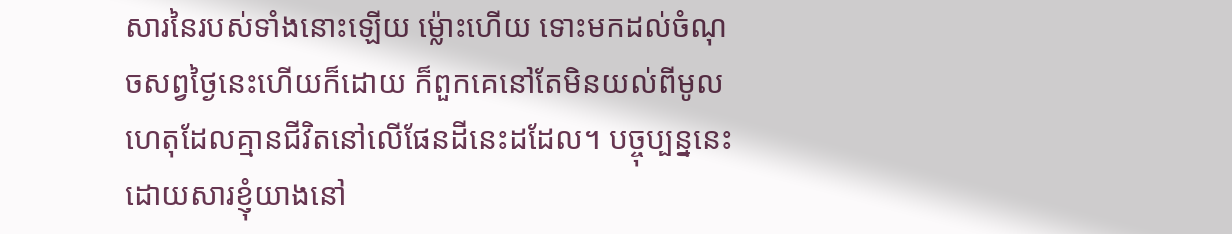សារនៃរបស់ទាំងនោះឡើយ ម្ល៉ោះហើយ ទោះមកដល់ចំណុចសព្វថ្ងៃនេះហើយក៏ដោយ ក៏ពួកគេនៅតែមិនយល់ពីមូលហេតុដែលគ្មានជីវិតនៅលើផែនដីនេះដដែល។ បច្ចុប្បន្ននេះ ដោយសារខ្ញុំយាងនៅ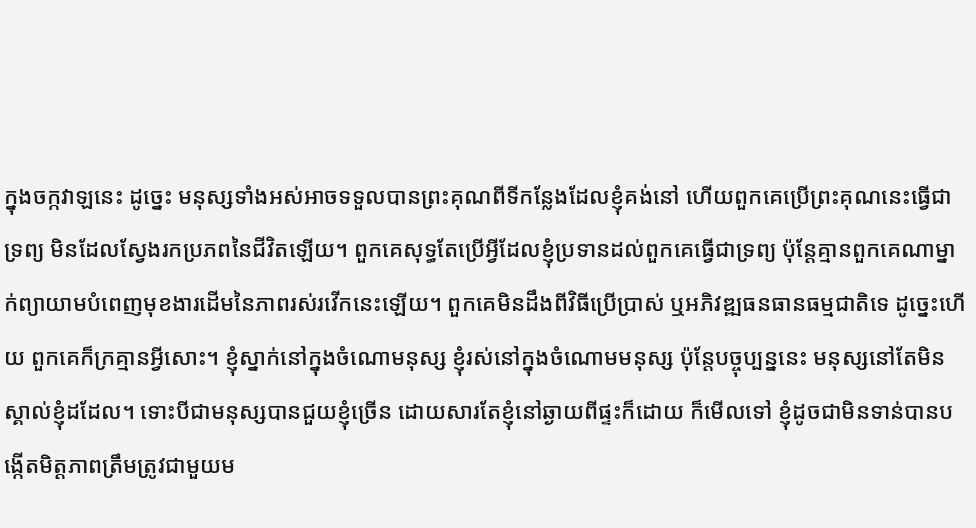ក្នុងចក្កវាឡនេះ ដូច្នេះ មនុស្សទាំងអស់អាចទទួលបានព្រះគុណពីទីកន្លែងដែលខ្ញុំគង់នៅ ហើយពួកគេប្រើព្រះគុណនេះធ្វើជាទ្រព្យ មិនដែលស្វែងរកប្រភពនៃជីវិតឡើយ។ ពួកគេសុទ្ធតែប្រើអ្វីដែលខ្ញុំប្រទានដល់ពួកគេធ្វើជាទ្រព្យ ប៉ុន្តែគ្មានពួកគេណាម្នាក់ព្យាយាមបំពេញមុខងារដើមនៃភាពរស់រវើកនេះឡើយ។ ពួកគេមិនដឹងពីវិធីប្រើប្រាស់ ឬអភិវឌ្ឍធនធានធម្មជាតិទេ ដូច្នេះហើយ ពួកគេក៏ក្រគ្មានអ្វីសោះ។ ខ្ញុំស្នាក់នៅក្នុងចំណោមនុស្ស ខ្ញុំរស់នៅក្នុងចំណោមមនុស្ស ប៉ុន្តែបច្ចុប្បន្ននេះ មនុស្សនៅតែមិនស្គាល់ខ្ញុំដដែល។ ទោះបីជាមនុស្សបានជួយខ្ញុំច្រើន ដោយសារតែខ្ញុំនៅឆ្ងាយពីផ្ទះក៏ដោយ ក៏មើលទៅ ខ្ញុំដូចជាមិនទាន់បានបង្កើតមិត្តភាពត្រឹមត្រូវជាមួយម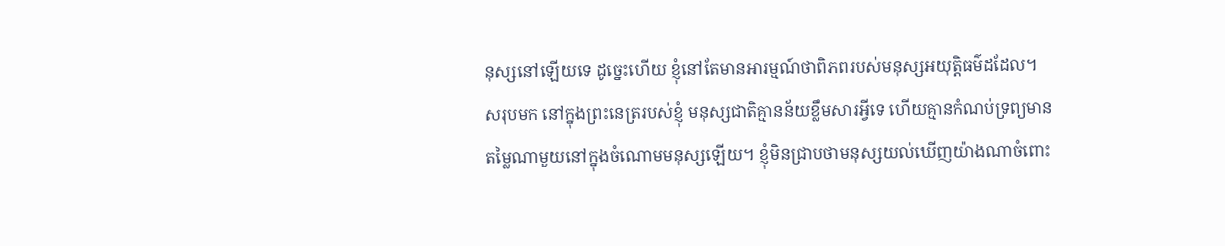នុស្សនៅឡើយទេ ដូច្នេះហើយ ខ្ញុំនៅតែមានអារម្មណ៍ថាពិភពរបស់មនុស្សអយុត្តិធម៌ដដែល។ សរុបមក នៅក្នុងព្រះនេត្ររបស់ខ្ញុំ មនុស្សជាតិគ្មានន័យខ្លឹមសារអ្វីទេ ហើយគ្មានកំណប់ទ្រព្យមានតម្លៃណាមួយនៅក្នុងចំណោមមនុស្សឡើយ។ ខ្ញុំមិនជ្រាបថាមនុស្សយល់ឃើញយ៉ាងណាចំពោះ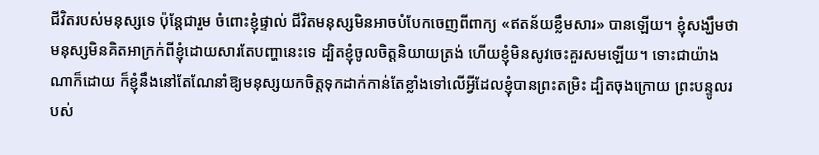ជីវិតរបស់មនុស្សទេ ប៉ុន្តែជារួម ចំពោះខ្ញុំផ្ទាល់ ជីវិតមនុស្សមិនអាចបំបែកចេញពីពាក្យ «ឥតន័យខ្លឹមសារ» បានឡើយ។ ខ្ញុំសង្ឃឹមថា មនុស្សមិនគិតអាក្រក់ពីខ្ញុំដោយសារតែបញ្ហានេះទេ ដ្បិតខ្ញុំចូលចិត្តនិយាយត្រង់ ហើយខ្ញុំមិនសូវចេះគួរសមឡើយ។ ទោះជាយ៉ាងណាក៏ដោយ ក៏ខ្ញុំនឹងនៅតែណែនាំឱ្យមនុស្សយកចិត្តទុកដាក់កាន់តែខ្លាំងទៅលើអ្វីដែលខ្ញុំបានព្រះតម្រិះ ដ្បិតចុងក្រោយ ព្រះបន្ទូលរបស់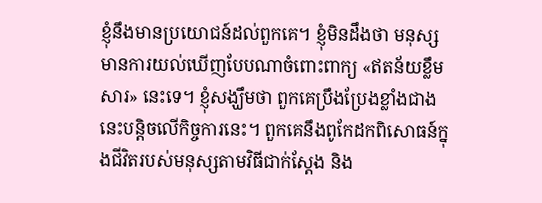ខ្ញុំនឹងមានប្រយោជន៍ដល់ពួកគេ។ ខ្ញុំមិនដឹងថា មនុស្សមានការយល់ឃើញបែបណាចំពោះពាក្យ «ឥតន័យខ្លឹមសារ» នេះទេ។ ខ្ញុំសង្ឃឹមថា ពួកគេប្រឹងប្រែងខ្លាំងជាងនេះបន្តិចលើកិច្ចការនេះ។ ពួកគេនឹងពូកែដកពិសោធន៍ក្នុងជីវិតរបស់មនុស្សតាមវិធីជាក់ស្ដែង និង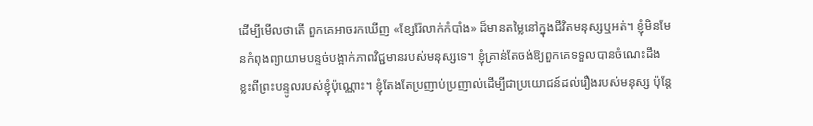ដើម្បីមើលថាតើ ពួកគេអាចរកឃើញ «ខ្សែរ៉ែលាក់កំបាំង» ដ៏មានតម្លៃនៅក្នុងជីវិតមនុស្សឬអត់។ ខ្ញុំមិនមែនកំពុងព្យាយាមបន្ទច់បង្អាក់ភាពវិជ្ជមានរបស់មនុស្សទេ។ ខ្ញុំគ្រាន់តែចង់ឱ្យពួកគេទទួលបានចំណេះដឹងខ្លះពីព្រះបន្ទូលរបស់ខ្ញុំប៉ុណ្ណោះ។ ខ្ញុំតែងតែប្រញាប់ប្រញាល់ដើម្បីជាប្រយោជន៍ដល់រឿងរបស់មនុស្ស ប៉ុន្តែ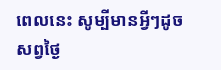ពេលនេះ សូម្បីមានអ្វីៗដូចសព្វថ្ងៃ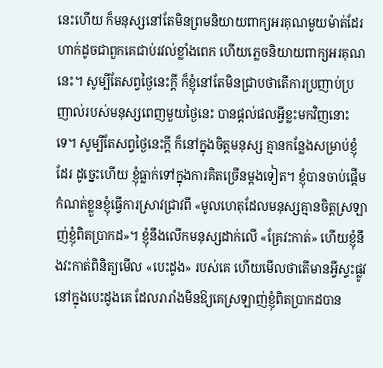នេះហើយ ក៏មនុស្សនៅតែមិនព្រមនិយាយពាក្យអរគុណមួយម៉ាត់ដែរ ហាក់ដូចជាពួកគេជាប់រវល់ខ្លាំងពេក ហើយភ្លេចនិយាយពាក្យអរគុណនេះ។ សូម្បីតែសព្វថ្ងៃនេះក្ដី ក៏ខ្ញុំនៅតែមិនជ្រាបថាតើការប្រញាប់ប្រញាល់របស់មនុស្សពេញមួយថ្ងៃនេះ បានផ្ដល់ផលអ្វីខ្លះមកវិញនោះទេ។ សូម្បីតែសព្វថ្ងៃនេះក្ដី ក៏នៅក្នុងចិត្តមនុស្ស គ្មានកន្លែងសម្រាប់ខ្ញុំដែរ ដូច្នេះហើយ ខ្ញុំធ្លាក់ទៅក្នុងការគិតច្រើនម្ដងទៀត។ ខ្ញុំបានចាប់ផ្ដើមកំណត់ខ្លួនខ្ញុំធ្វើការស្រាវជ្រាវពី «មូលហេតុដែលមនុស្សគ្មានចិត្តស្រឡាញ់ខ្ញុំពិតប្រាកដ»។ ខ្ញុំនឹងលើកមនុស្សដាក់លើ «គ្រែវះកាត់» ហើយខ្ញុំនឹងវះកាត់ពិនិត្យមើល «បេះដូង» របស់គេ ហើយមើលថាតើមានអ្វីស្ទះផ្លូវនៅក្នុងបេះដូងគេ ដែលរារាំងមិនឱ្យគេស្រឡាញ់ខ្ញុំពិតប្រាកដបាន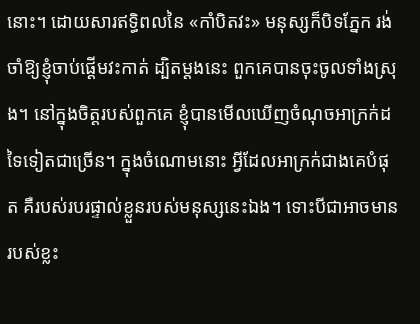នោះ។ ដោយសារឥទ្ធិពលនៃ «កាំបិតវះ» មនុស្សក៏បិទភ្នែក រង់ចាំឱ្យខ្ញុំចាប់ផ្ដើមវះកាត់ ដ្បិតម្ដងនេះ ពួកគេបានចុះចូលទាំងស្រុង។ នៅក្នុងចិត្តរបស់ពួកគេ ខ្ញុំបានមើលឃើញចំណុចអាក្រក់ដទៃទៀតជាច្រើន។ ក្នុងចំណោមនោះ អ្វីដែលអាក្រក់ជាងគេបំផុត គឺរបស់របរផ្ទាល់ខ្លួនរបស់មនុស្សនេះឯង។ ទោះបីជាអាចមានរបស់ខ្លះ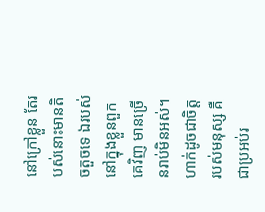នៅក្រៅខ្លួន តែរបស់នោះមានតិចតួចទេ ឯរបស់នៅក្នុងខ្លួនពួកគេវិញ មានច្រើនរាប់មិនអស់។ ហាក់ដូចជាចិត្តរបស់មនុស្ស គឺជាប្រអប់រ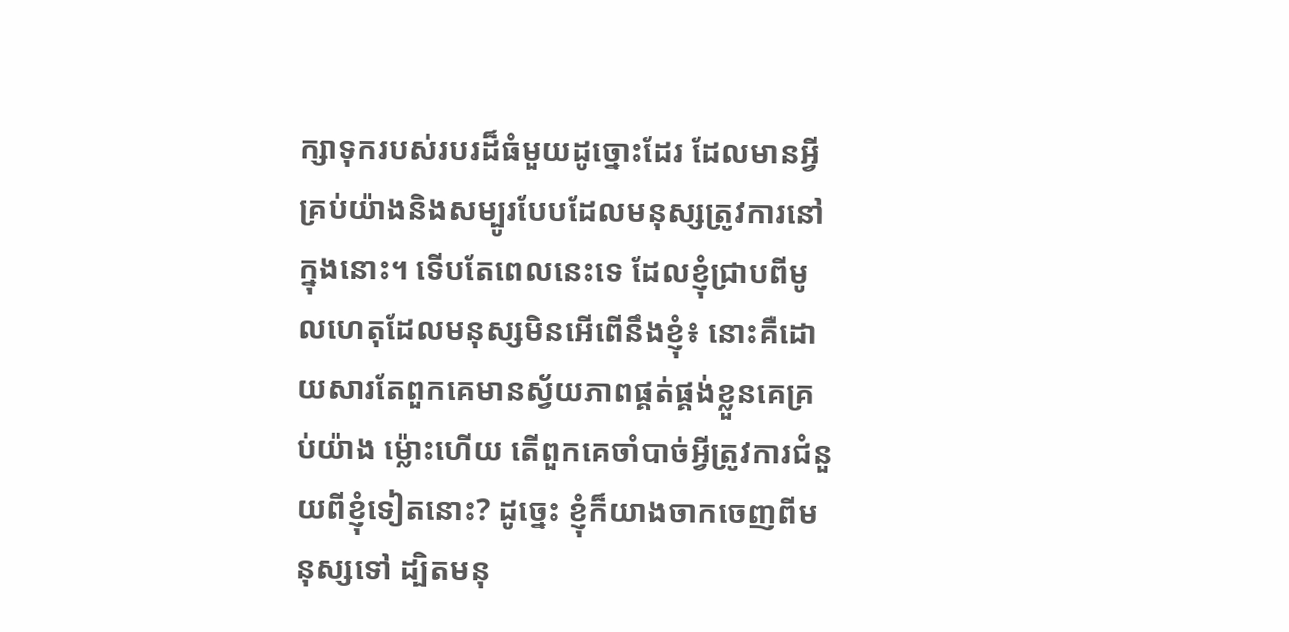ក្សាទុករបស់របរដ៏ធំមួយដូច្នោះដែរ ដែលមានអ្វីគ្រប់យ៉ាងនិងសម្បូរបែបដែលមនុស្សត្រូវការនៅក្នុងនោះ។ ទើបតែពេលនេះទេ ដែលខ្ញុំជ្រាបពីមូលហេតុដែលមនុស្សមិនអើពើនឹងខ្ញុំ៖ នោះគឺដោយសារតែពួកគេមានស្វ័យភាពផ្គត់ផ្គង់ខ្លួនគេគ្រប់យ៉ាង ម្ល៉ោះហើយ តើពួកគេចាំបាច់អ្វីត្រូវការជំនួយពីខ្ញុំទៀតនោះ? ដូច្នេះ ខ្ញុំក៏យាងចាកចេញពីមនុស្សទៅ ដ្បិតមនុ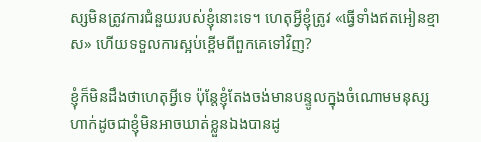ស្សមិនត្រូវការជំនួយរបស់ខ្ញុំនោះទេ។ ហេតុអ្វីខ្ញុំត្រូវ «ធ្វើទាំងឥតអៀនខ្មាស» ហើយទទួលការស្អប់ខ្ពើមពីពួកគេទៅវិញ?

ខ្ញុំក៏មិនដឹងថាហេតុអ្វីទេ ប៉ុន្តែខ្ញុំតែងចង់មានបន្ទូលក្នុងចំណោមមនុស្ស ហាក់ដូចជាខ្ញុំមិនអាចឃាត់ខ្លួនឯងបានដូ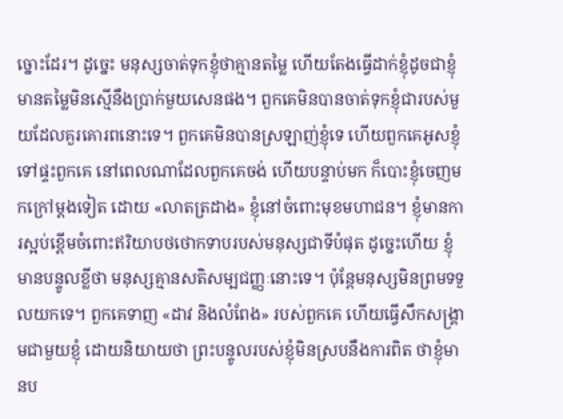ច្នោះដែរ។ ដូច្នេះ មនុស្សចាត់ទុកខ្ញុំថាគ្មានតម្លៃ ហើយតែងធ្វើដាក់ខ្ញុំដូចជាខ្ញុំមានតម្លៃមិនស្មើនឹងប្រាក់មួយសេនផង។ ពួកគេមិនបានចាត់ទុកខ្ញុំជារបស់មួយដែលគួរគោរពនោះទេ។ ពួកគេមិនបានស្រឡាញ់ខ្ញុំទេ ហើយពួកគេអូសខ្ញុំទៅផ្ទះពួកគេ នៅពេលណាដែលពួកគេចង់ ហើយបន្ទាប់មក ក៏បោះខ្ញុំចេញមកក្រៅម្ដងទៀត ដោយ «លាតត្រដាង» ខ្ញុំនៅចំពោះមុខមហាជន។ ខ្ញុំមានការស្អប់ខ្ពើមចំពោះឥរិយាបថថោកទាបរបស់មនុស្សជាទីបំផុត ដូច្នេះហើយ ខ្ញុំមានបន្ទូលខ្លីថា មនុស្សគ្មានសតិសម្បជញ្ញៈនោះទេ។ ប៉ុន្តែមនុស្សមិនព្រមទទួលយកទេ។ ពួកគេទាញ «ដាវ និងលំពែង» របស់ពួកគេ ហើយធ្វើសឹកសង្គ្រាមជាមួយខ្ញុំ ដោយនិយាយថា ព្រះបន្ទូលរបស់ខ្ញុំមិនស្របនឹងការពិត ថាខ្ញុំមានប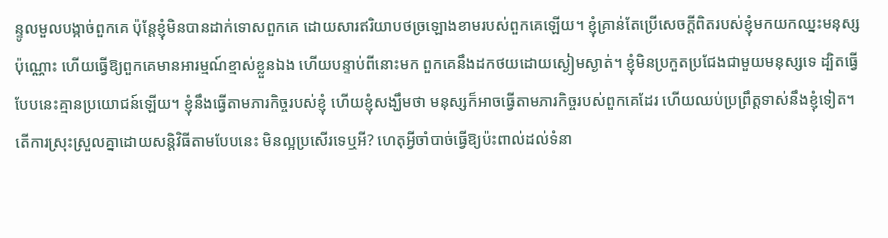ន្ទូលមួលបង្កាច់ពួកគេ ប៉ុន្តែខ្ញុំមិនបានដាក់ទោសពួកគេ ដោយសារឥរិយាបថច្រឡោងខាមរបស់ពួកគេឡើយ។ ខ្ញុំគ្រាន់តែប្រើសេចក្ដីពិតរបស់ខ្ញុំមកយកឈ្នះមនុស្សប៉ុណ្ណោះ ហើយធ្វើឱ្យពួកគេមានអារម្មណ៍ខ្មាស់ខ្លួនឯង ហើយបន្ទាប់ពីនោះមក ពួកគេនឹងដកថយដោយស្ងៀមស្ងាត់។ ខ្ញុំមិនប្រកួតប្រជែងជាមួយមនុស្សទេ ដ្បិតធ្វើបែបនេះគ្មានប្រយោជន៍ឡើយ។ ខ្ញុំនឹងធ្វើតាមភារកិច្ចរបស់ខ្ញុំ ហើយខ្ញុំសង្ឃឹមថា មនុស្សក៏អាចធ្វើតាមភារកិច្ចរបស់ពួកគេដែរ ហើយឈប់ប្រព្រឹត្តទាស់នឹងខ្ញុំទៀត។ តើការស្រុះស្រួលគ្នាដោយសន្តិវិធីតាមបែបនេះ មិនល្អប្រសើរទេឬអី? ហេតុអ្វីចាំបាច់ធ្វើឱ្យប៉ះពាល់ដល់ទំនា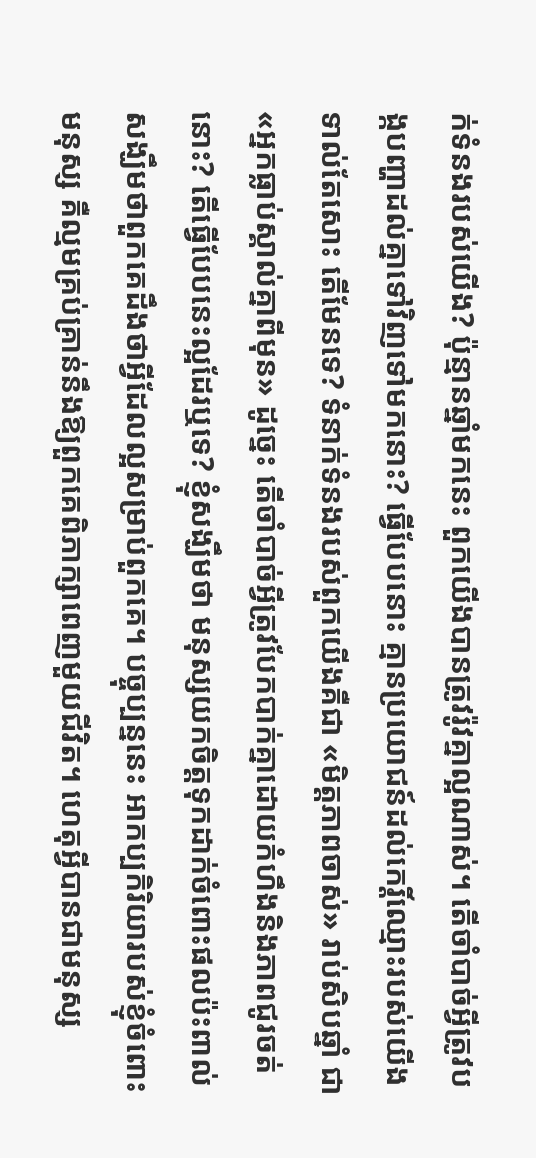ក់ទំនងរបស់យើង? ប៉ុន្មានឆ្នាំមកនេះ ពួកយើងបានត្រូវរ៉ូវគ្នាល្អណាស់។ តើចាំបាច់អ្វីត្រូវបង្កបញ្ហាដល់គ្នាទៅវិញទៅមកនោះ? ធ្វើបែបនោះ គ្មានប្រយោជន៍ដល់កេរ្ដិ៍ឈ្មោះរបស់យើងទាល់តែសោះ តើមែនទេ? ទំនាក់ទំនងរបស់ពួកយើងគឺជា «មិត្តភាពចាស់» រាប់សិបឆ្នាំ ជា «អ្នកធ្លាប់ស្គាល់គ្នាពីមុន» ដូច្នេះ តើចាំបាច់អ្វីត្រូវបែកបាក់គ្នាដោយកំហឹងនិងភាពជូរចត់នោះ? តើធ្វើបែបនេះល្អដែរឬទេ? ខ្ញុំសង្ឃឹមថា មនុស្សយកចិត្តទុកដាក់ចំពោះផលប៉ះពាល់ សង្ឃឹមថាពួកគេដឹងថាអ្វីដែលល្អសម្រាប់ពួកគេ។ បច្ចុប្បន្ននេះ អាកប្បកិរិយារបស់ខ្ញុំចំពោះមនុស្ស គឺល្មមគ្រប់គ្រាន់នឹងឱ្យពួកគេពិភាក្សាពេញមួយជីវិត។ ហេតុអ្វីបានជាមនុស្ស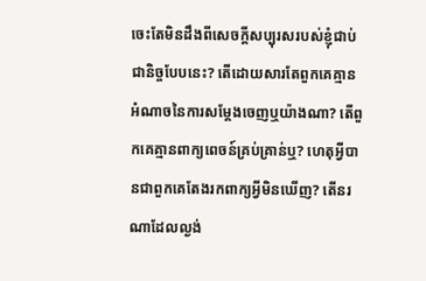ចេះតែមិនដឹងពីសេចក្ដីសប្បុរសរបស់ខ្ញុំជាប់ជានិច្ចបែបនេះ? តើដោយសារតែពួកគេគ្មានអំណាចនៃការសម្ដែងចេញឬយ៉ាងណា? តើពួកគេគ្មានពាក្យពេចន៍គ្រប់គ្រាន់ឬ? ហេតុអ្វីបានជាពួកគេតែងរកពាក្យអ្វីមិនឃើញ? តើនរណាដែលល្ងង់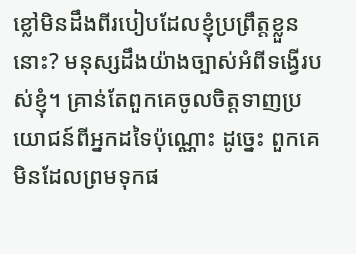ខ្លៅមិនដឹងពីរបៀបដែលខ្ញុំប្រព្រឹត្តខ្លួននោះ? មនុស្សដឹងយ៉ាងច្បាស់អំពីទង្វើរបស់ខ្ញុំ។ គ្រាន់តែពួកគេចូលចិត្តទាញប្រយោជន៍ពីអ្នកដទៃប៉ុណ្ណោះ ដូច្នេះ ពួកគេមិនដែលព្រមទុកផ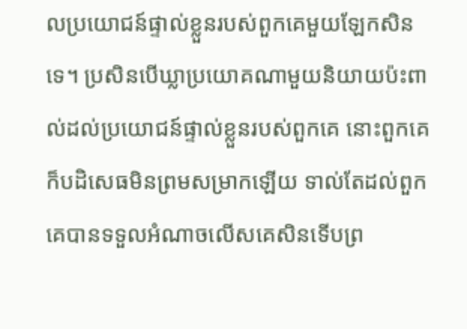លប្រយោជន៍ផ្ទាល់ខ្លួនរបស់ពួកគេមួយឡែកសិនទេ។ ប្រសិនបើឃ្លាប្រយោគណាមួយនិយាយប៉ះពាល់ដល់ប្រយោជន៍ផ្ទាល់ខ្លួនរបស់ពួកគេ នោះពួកគេក៏បដិសេធមិនព្រមសម្រាកឡើយ ទាល់តែដល់ពួកគេបានទទួលអំណាចលើសគេសិនទើបព្រ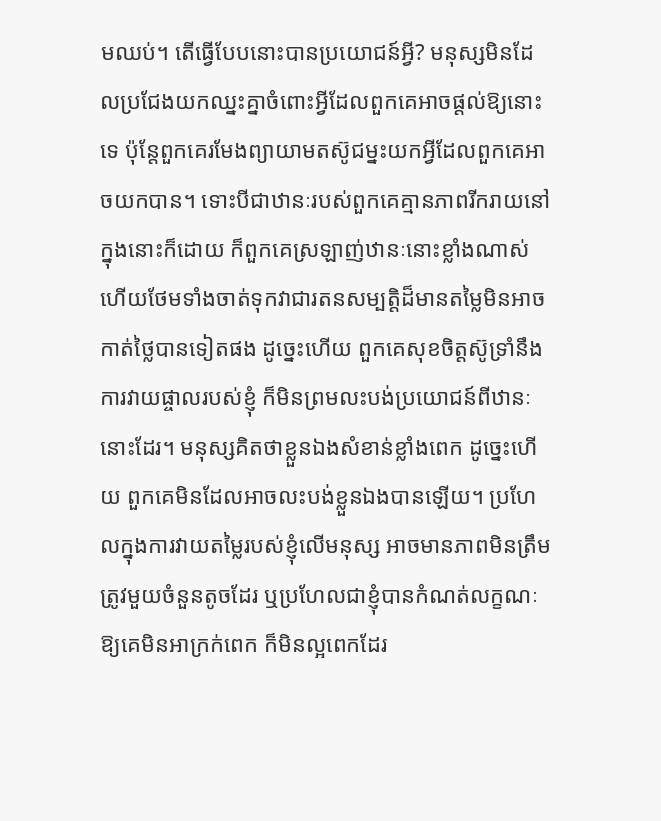មឈប់។ តើធ្វើបែបនោះបានប្រយោជន៍អ្វី? មនុស្សមិនដែលប្រជែងយកឈ្នះគ្នាចំពោះអ្វីដែលពួកគេអាចផ្ដល់ឱ្យនោះទេ ប៉ុន្តែពួកគេរមែងព្យាយាមតស៊ូជម្នះយកអ្វីដែលពួកគេអាចយកបាន។ ទោះបីជាឋានៈរបស់ពួកគេគ្មានភាពរីករាយនៅក្នុងនោះក៏ដោយ ក៏ពួកគេស្រឡាញ់ឋានៈនោះខ្លាំងណាស់ ហើយថែមទាំងចាត់ទុកវាជារតនសម្បត្តិដ៏មានតម្លៃមិនអាចកាត់ថ្លៃបានទៀតផង ដូច្នេះហើយ ពួកគេសុខចិត្តស៊ូទ្រាំនឹងការវាយផ្ចាលរបស់ខ្ញុំ ក៏មិនព្រមលះបង់ប្រយោជន៍ពីឋានៈនោះដែរ។ មនុស្សគិតថាខ្លួនឯងសំខាន់ខ្លាំងពេក ដូច្នេះហើយ ពួកគេមិនដែលអាចលះបង់ខ្លួនឯងបានឡើយ។ ប្រហែលក្នុងការវាយតម្លៃរបស់ខ្ញុំលើមនុស្ស អាចមានភាពមិនត្រឹមត្រូវមួយចំនួនតូចដែរ ឬប្រហែលជាខ្ញុំបានកំណត់លក្ខណៈឱ្យគេមិនអាក្រក់ពេក ក៏មិនល្អពេកដែរ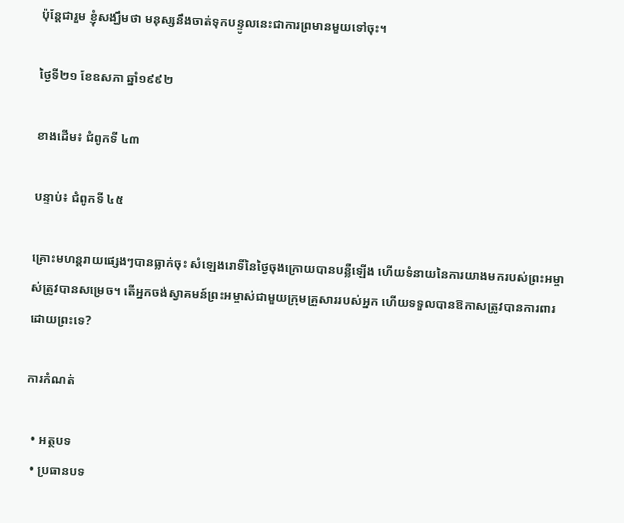ប៉ុន្តែជារួម ខ្ញុំសង្ឃឹមថា មនុស្សនឹងចាត់ទុកបន្ទូលនេះជាការព្រមានមួយទៅចុះ។

ថ្ងៃទី២១ ខែឧសភា ឆ្នាំ១៩៩២

ខាងដើម៖ ជំពូកទី ៤៣

បន្ទាប់៖ ជំពូកទី ៤៥

គ្រោះមហន្តរាយផ្សេងៗបានធ្លាក់ចុះ សំឡេងរោទិ៍នៃថ្ងៃចុងក្រោយបានបន្លឺឡើង ហើយទំនាយនៃការយាងមករបស់ព្រះអម្ចាស់ត្រូវបានសម្រេច។ តើអ្នកចង់ស្វាគមន៍ព្រះអម្ចាស់ជាមួយក្រុមគ្រួសាររបស់អ្នក ហើយទទួលបានឱកាសត្រូវបានការពារដោយព្រះទេ?

ការកំណត់

  • អត្ថបទ
  • ប្រធានបទ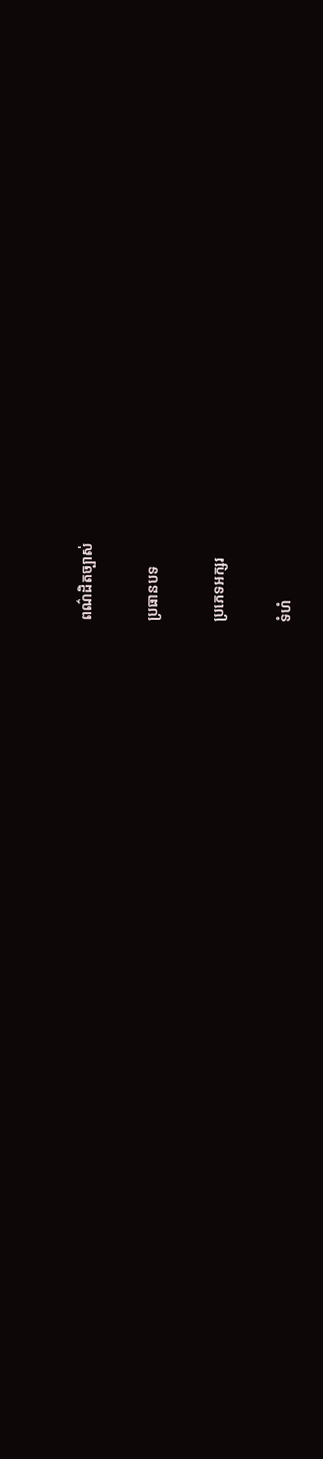ពណ៌ដិតច្បាស់

ប្រធានបទ

ប្រភេទអក្សរ

ទំហំ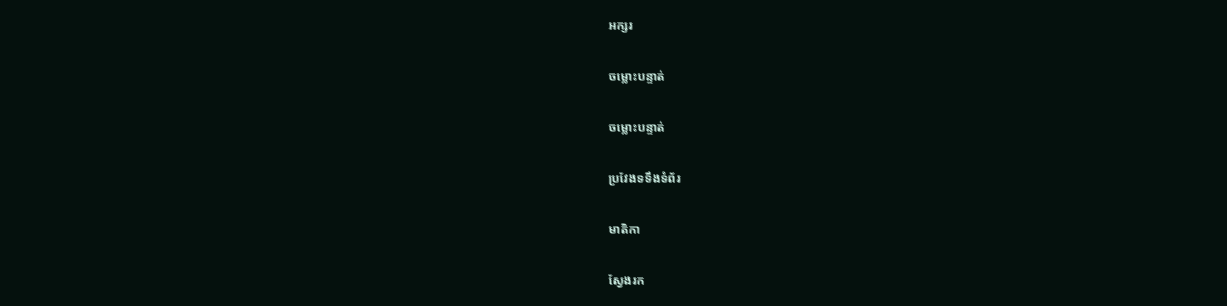អក្សរ

ចម្លោះបន្ទាត់

ចម្លោះបន្ទាត់

ប្រវែងទទឹងទំព័រ

មាតិកា

ស្វែងរក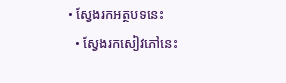• ស្វែងរកអត្ថបទនេះ
  • ស្វែងរកសៀវភៅនេះ